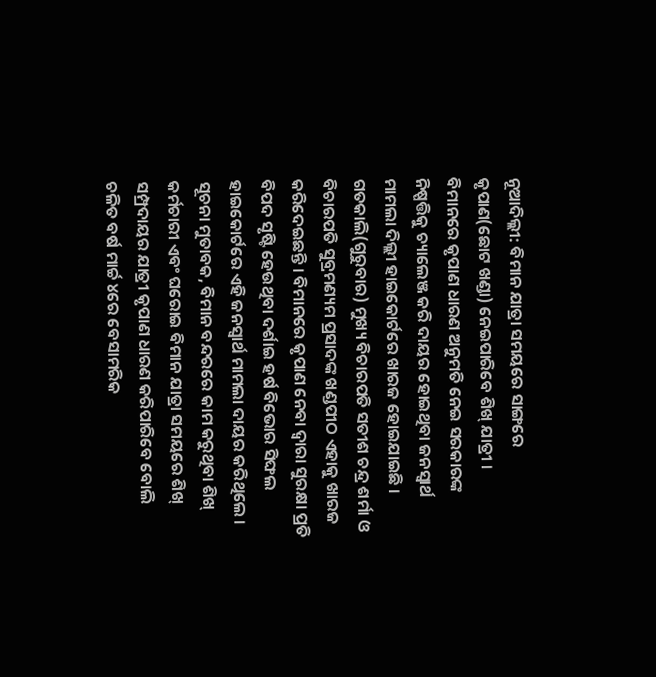ନୂଆଦିଲ୍ଲୀ: ବିମାନ ଯାତ୍ରା ସମୟରେ ସାଙ୍ଗରେ କୃପାଣ(ଛୋଟ ଖଣ୍ଡା) ନେଇପାରିବେ ଶିଖ୍ ଯାତ୍ରୀ । ବିମାନରେ କୃପାଣ ଧାରଣ ଅନୁମତି ନେଇ ସରକାରଙ୍କ ନିଷ୍ପତ୍ତିକୁ ଚ୍ୟାଲେଞ୍ଜ କରି ଦାୟର ହୋଇଥିବା ଜନସ୍ବାର୍ଥ ମାମଲା ଦିଲ୍ଲୀ ହାଇକୋର୍ଟରେ ଖାରଜ ହୋଇଯାଇଛି । ଗତକାଲି(ଗୁରୁବାର) ମୁଖ୍ୟ ବିଚାରପତି ସତୀଶ ଚନ୍ଦ୍ର ଶର୍ମା ଓ ବିଚାରପତି ସୁବ୍ରମଣ୍ୟମ ପ୍ରସାଦଙ୍କ ଖଣ୍ଡପୀଠ ଏହାକୁ ଖାରଜ କରିଦେଇଛନ୍ତି । ବିମାନରେ କୃପାଣ ନେବା ଦ୍ବାରା ସୁରକ୍ଷା ପ୍ରତି ବିପଦ ସୃଷ୍ଟି ହେଉଥିବା ଦର୍ଶାଇ ହର୍ଷ ବିଭୋର ସିଙ୍ଘଲ ହାଇକୋର୍ଟରେ ଏହି ଜନସ୍ବାର୍ଥ ମାମଲା ଦାୟର କରିଥିଲେ ।
ସୂଚନା ମୁତାବକ, ବିମାନ ବନ୍ଦରରେ କାମ କରୁଥିବା ଶିଖ୍ କର୍ମଚାରୀ ଏବଂ ଘରୋଇ ବିମାନ ଯାତ୍ରା ସମୟରେ ଶିଖ୍ ସମ୍ପ୍ରଦାୟର ଯାତ୍ରୀ କୃପାଣ ଧାରଣ କରିପାରିବେ ବୋଲି ଚଳିତ ବର୍ଷ ମାର୍ଚ୍ଚ ୪ରେ ବେସାମରିକ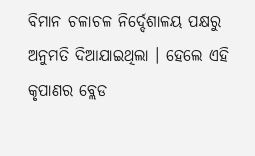ବିମାନ ଚଳାଚଳ ନିର୍ଦ୍ଦେଶାଳୟ ପକ୍ଷରୁ ଅନୁମତି ଦିଆଯାଇଥିଲା । ହେଲେ ଏହି କୃପାଣର ବ୍ଲେଡ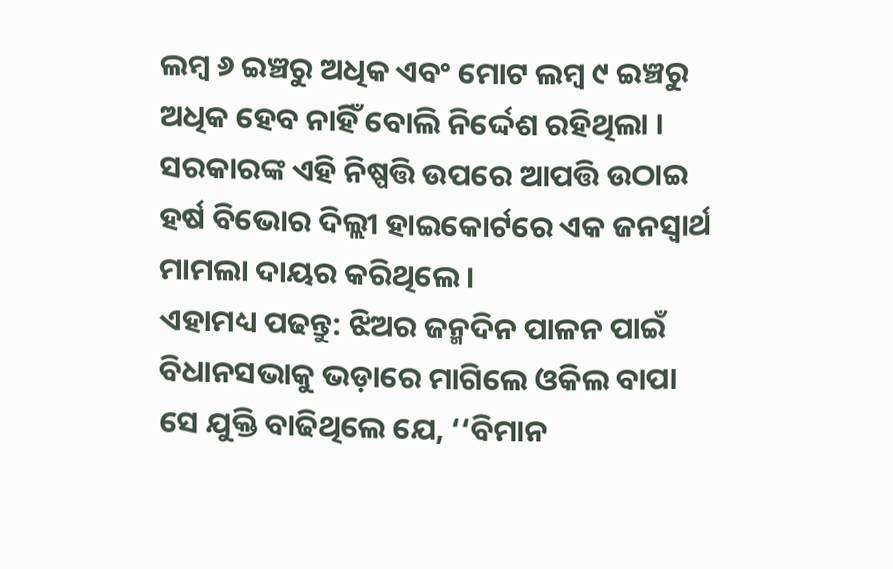ଲମ୍ବ ୬ ଇଞ୍ଚରୁ ଅଧିକ ଏବଂ ମୋଟ ଲମ୍ବ ୯ ଇଞ୍ଚରୁ ଅଧିକ ହେବ ନାହିଁ ବୋଲି ନିର୍ଦ୍ଦେଶ ରହିଥିଲା । ସରକାରଙ୍କ ଏହି ନିଷ୍ପତ୍ତି ଉପରେ ଆପତ୍ତି ଉଠାଇ ହର୍ଷ ବିଭୋର ଦିଲ୍ଲୀ ହାଇକୋର୍ଟରେ ଏକ ଜନସ୍ବାର୍ଥ ମାମଲା ଦାୟର କରିଥିଲେ ।
ଏହାମଧ୍ୟ ପଢନ୍ତୁ: ଝିଅର ଜନ୍ମଦିନ ପାଳନ ପାଇଁ ବିଧାନସଭାକୁ ଭଡ଼ାରେ ମାଗିଲେ ଓକିଲ ବାପା
ସେ ଯୁକ୍ତି ବାଢିଥିଲେ ଯେ, ‘‘ବିମାନ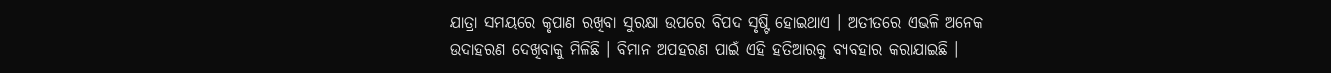ଯାତ୍ରା ସମୟରେ କୃପାଣ ରଖିବା ସୁରକ୍ଷା ଉପରେ ବିପଦ ସୃଷ୍ଟି ହୋଇଥାଏ । ଅତୀତରେ ଏଭଳି ଅନେକ ଉଦାହରଣ ଦେଖିବାକୁ ମିଳିଛି । ବିମାନ ଅପହରଣ ପାଇଁ ଏହି ହତିଆରକୁ ବ୍ୟବହାର କରାଯାଇଛି ।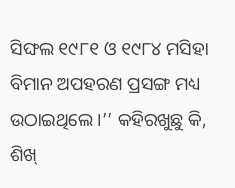ସିଙ୍ଘଲ ୧୯୮୧ ଓ ୧୯୮୪ ମସିହା ବିମାନ ଅପହରଣ ପ୍ରସଙ୍ଗ ମଧ୍ୟ ଉଠାଇଥିଲେ ।’’ କହିରଖୁଛୁ କି, ଶିଖ୍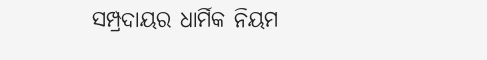ସମ୍ପ୍ରଦାୟର ଧାର୍ମିକ ନିୟମ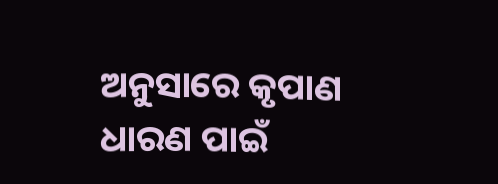ଅନୁସାରେ କୃପାଣ ଧାରଣ ପାଇଁ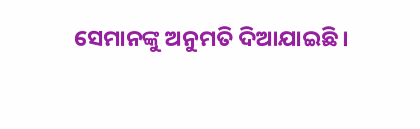ସେମାନଙ୍କୁ ଅନୁମତି ଦିଆଯାଇଛି ।